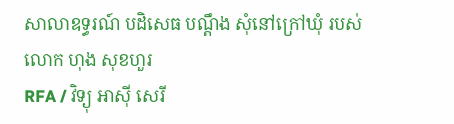សាលាឧទ្ធរណ៍ បដិសេធ បណ្ដឹង សុំនៅក្រៅឃុំ របស់លោក ហុង សុខហួរ
RFA / វិទ្យុ អាស៊ី សេរី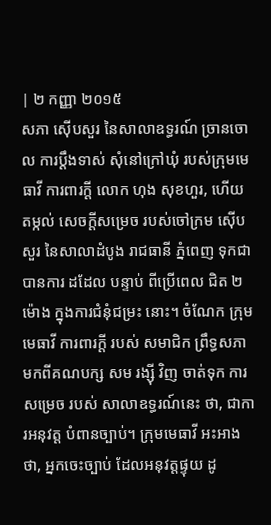| ២ កញ្ញា ២០១៥
សភា ស៊ើបសួរ នៃសាលាឧទ្ធរណ៍ ច្រានចោល ការប្ដឹងទាស់ សុំនៅក្រៅឃុំ របស់ក្រុមមេធាវី ការពារក្ដី លោក ហុង សុខហួរ, ហើយ តម្កល់ សេចក្ដីសម្រេច របស់ចៅក្រម ស៊ើបសួរ នៃសាលាដំបូង រាជធានី ភ្នំពេញ ទុកជាបានការ ដដែល បន្ទាប់ ពីប្រើពេល ជិត ២ម៉ោង ក្នុងការជំនុំជម្រះ នោះ។ ចំណែក ក្រុមមេធាវី ការពារក្តី របស់ សមាជិក ព្រឹទ្ធសភា មកពីគណបក្ស សម រង្ស៊ី វិញ ចាត់ទុក ការសម្រេច របស់ សាលាឧទ្ធរណ៍នេះ ថា, ជាការអនុវត្ត បំពានច្បាប់។ ក្រុមមេធាវី អះអាង ថា, អ្នកចេះច្បាប់ ដែលអនុវត្តផ្ទុយ ដូ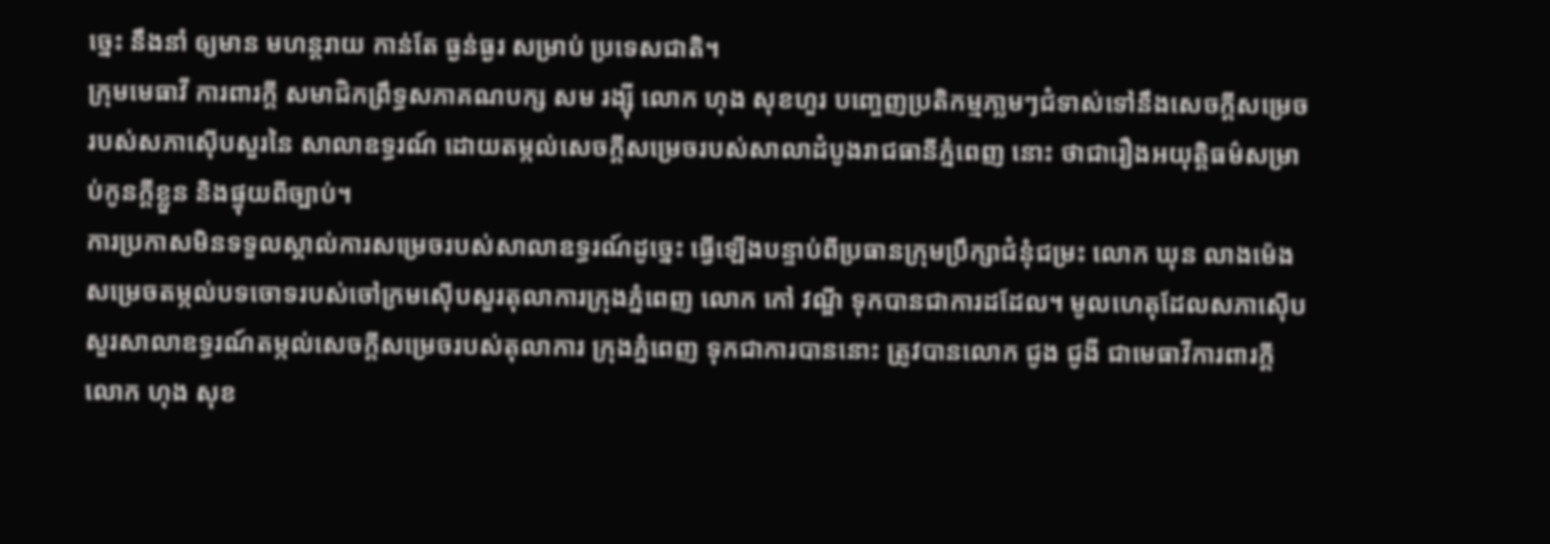ច្នេះ នឹងនាំ ឲ្យមាន មហន្តរាយ កាន់តែ ធ្ងន់ធ្ងរ សម្រាប់ ប្រទេសជាតិ។
ក្រុមមេធាវី ការពារក្ដី សមាជិកព្រឹទ្ធសភាគណបក្ស សម រង្ស៊ី លោក ហុង សុខហួរ បញ្ចេញប្រតិកម្មភា្លមៗជំទាស់ទៅនឹងសេចក្ដីសម្រេចរបស់សភាស៊ើបសួរនៃ សាលាឧទ្ធរណ៍ ដោយតម្កល់សេចក្ដីសម្រេចរបស់សាលាដំបូងរាជធានីភ្នំពេញ នោះ ថាជារឿងអយុត្តិធម៌សម្រាប់កូនក្ដីខ្លួន និងផ្ទុយពីច្បាប់។
ការប្រកាសមិនទទួលស្គាល់ការសម្រេចរបស់សាលាឧទ្ធរណ៍ដូច្នេះ ធ្វើឡើងបន្ទាប់ពីប្រធានក្រុមប្រឹក្សាជំនុំជម្រះ លោក ឃុន លាងម៉េង សម្រេចតម្កល់បទចោទរបស់ចៅក្រមស៊ើបសួរតុលាការក្រុងភ្នំពេញ លោក កៅ វណ្ឌី ទុកបានជាការដដែល។ មូលហេតុដែលសភាស៊ើបសួរសាលាឧទ្ធរណ៍តម្កល់សេចក្ដីសម្រេចរបស់តុលាការ ក្រុងភ្នំពេញ ទុកជាការបាននោះ ត្រូវបានលោក ជូង ជូងី ជាមេធាវីការពារក្ដីលោក ហុង សុខ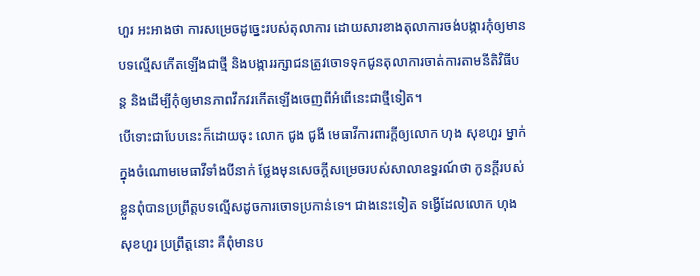ហួរ អះអាងថា ការសម្រេចដូច្នេះរបស់តុលាការ ដោយសារខាងតុលាការចង់បង្ការកុំឲ្យមានបទល្មើសកើតឡើងជាថ្មី និងបង្ការរក្សាជនត្រូវចោទទុកជូនតុលាការចាត់ការតាមនីតិវិធីបន្ត និងដើម្បីកុំឲ្យមានភាពវឹកវរកើតឡើងចេញពីអំពើនេះជាថ្មីទៀត។
បើទោះជាបែបនេះក៏ដោយចុះ លោក ជូង ជូងី មេធាវីការពារក្តីឲ្យលោក ហុង សុខហួរ ម្នាក់ ក្នុងចំណោមមេធាវីទាំងបីនាក់ ថ្លែងមុនសេចក្ដីសម្រេចរបស់សាលាឧទ្ធរណ៍ថា កូនក្ដីរបស់ខ្លួនពុំបានប្រព្រឹត្តបទល្មើសដូចការចោទប្រកាន់ទេ។ ជាងនេះទៀត ទង្វើដែលលោក ហុង សុខហួរ ប្រព្រឹត្តនោះ គឺពុំមានប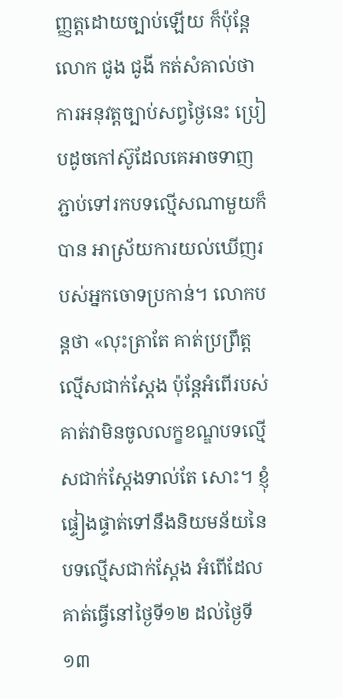ញ្ញត្តដោយច្បាប់ឡើយ ក៏ប៉ុន្តែលោក ជូង ជូងី កត់សំគាល់ថា ការអនុវត្តច្បាប់សព្វថ្ងៃនេះ ប្រៀបដូចកៅស៊ូដែលគេអាចទាញភ្ជាប់ទៅរកបទល្មើសណាមួយក៏បាន អាស្រ័យការយល់ឃើញរបស់អ្នកចោទប្រកាន់។ លោកបន្តថា «លុះត្រាតែ គាត់ប្រព្រឹត្តល្មើសជាក់ស្ដែង ប៉ុន្តែអំពើរបស់គាត់វាមិនចូលលក្ខខណ្ឌបទល្មើសជាក់ស្ដែងទាល់តែ សោះ។ ខ្ញុំផ្ទៀងផ្ទាត់ទៅនឹងនិយមន័យនៃបទល្មើសជាក់ស្ដែង អំពើដែលគាត់ធ្វើនៅថ្ងៃទី១២ ដល់ថ្ងៃទី១៣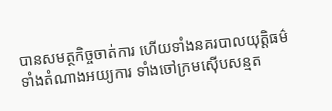បានសមត្ថកិច្ចចាត់ការ ហើយទាំងនគរបាលយុត្តិធម៌ ទាំងតំណាងអយ្យការ ទាំងចៅក្រមស៊ើបសន្មត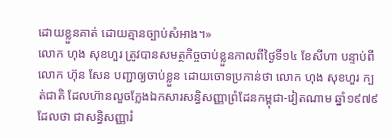ដោយខ្លួនគាត់ ដោយគ្មានច្បាប់សំអាង។»
លោក ហុង សុខហួរ ត្រូវបានសមត្ថកិច្ចចាប់ខ្លួនកាលពីថ្ងៃទី១៤ ខែសីហា បន្ទាប់ពីលោក ហ៊ុន សែន បញ្ជាឲ្យចាប់ខ្លួន ដោយចោទប្រកាន់ថា លោក ហុង សុខហួរ ក្បត់ជាតិ ដែលហ៊ានលួចក្លែងឯកសារសន្ធិសញ្ញាព្រំដែនកម្ពុជា-វៀតណាម ឆ្នាំ១៩៧៩ ដែលថា ជាសន្ធិសញ្ញារំ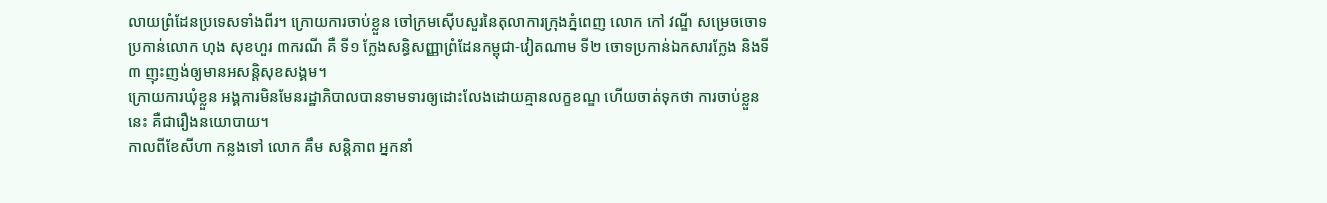លាយព្រំដែនប្រទេសទាំងពីរ។ ក្រោយការចាប់ខ្លួន ចៅក្រមស៊ើបសួរនៃតុលាការក្រុងភ្នំពេញ លោក កៅ វណ្ឌី សម្រេចចោទប្រកាន់លោក ហុង សុខហួរ ៣ករណី គឺ ទី១ ក្លែងសន្ធិសញ្ញាព្រំដែនកម្ពុជា-វៀតណាម ទី២ ចោទប្រកាន់ឯកសារក្លែង និងទី៣ ញុះញង់ឲ្យមានអសន្តិសុខសង្គម។
ក្រោយការឃុំខ្លួន អង្គការមិនមែនរដ្ឋាភិបាលបានទាមទារឲ្យដោះលែងដោយគ្មានលក្ខខណ្ឌ ហើយចាត់ទុកថា ការចាប់ខ្លួននេះ គឺជារឿងនយោបាយ។
កាលពីខែសីហា កន្លងទៅ លោក គឹម សន្តិភាព អ្នកនាំ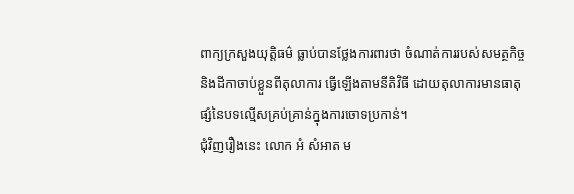ពាក្យក្រសួងយុត្តិធម៌ ធ្លាប់បានថ្លែងការពារថា ចំណាត់ការរបស់សមត្ថកិច្ច និងដីកាចាប់ខ្លួនពីតុលាការ ធ្វើឡើងតាមនីតិវិធី ដោយតុលាការមានធាតុផ្សំនៃបទល្មើសគ្រប់គ្រាន់ក្នុងការចោទប្រកាន់។
ជុំវិញរឿងនេះ លោក អំ សំអាត ម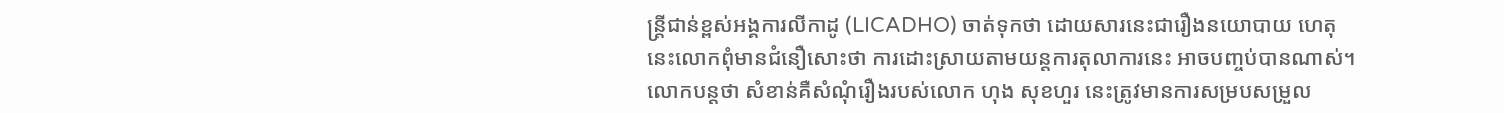ន្ត្រីជាន់ខ្ពស់អង្គការលីកាដូ (LICADHO) ចាត់ទុកថា ដោយសារនេះជារឿងនយោបាយ ហេតុនេះលោកពុំមានជំនឿសោះថា ការដោះស្រាយតាមយន្តការតុលាការនេះ អាចបញ្ចប់បានណាស់។ លោកបន្តថា សំខាន់គឺសំណុំរឿងរបស់លោក ហុង សុខហួរ នេះត្រូវមានការសម្របសម្រួល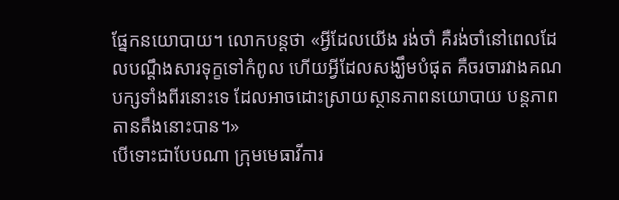ផ្នែកនយោបាយ។ លោកបន្តថា «អ្វីដែលយើង រង់ចាំ គឺរង់ចាំនៅពេលដែលបណ្ដឹងសារទុក្ខទៅកំពូល ហើយអ្វីដែលសង្ឃឹមបំផុត គឺចរចារវាងគណបក្សទាំងពីរនោះទេ ដែលអាចដោះស្រាយស្ថានភាពនយោបាយ បន្តភាពតានតឹងនោះបាន។»
បើទោះជាបែបណា ក្រុមមេធាវីការ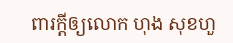ពារក្តីឲ្យលោក ហុង សុខហួ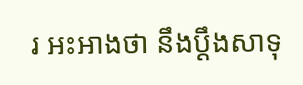រ អះអាងថា នឹងប្ដឹងសាទុ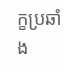ក្ខប្រឆាំង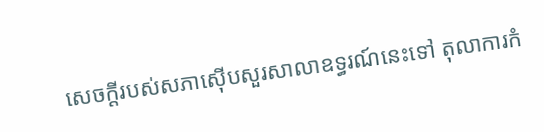សេចក្ដីរបស់សភាស៊ើបសួរសាលាឧទ្ធរណ៍នេះទៅ តុលាការកំ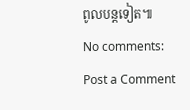ពូលបន្តទៀត៕
No comments:
Post a Comment